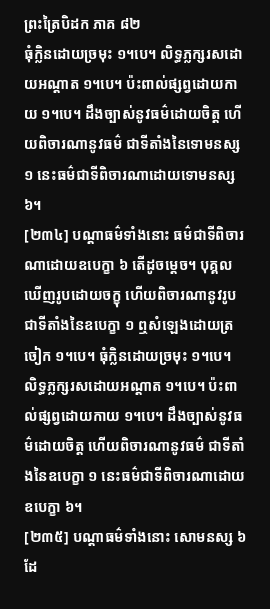ព្រះត្រៃបិដក ភាគ ៨២
ធុំក្លិនដោយច្រមុះ ១។បេ។ លិទ្ធភ្លក្សរសដោយអណ្តាត ១។បេ។ ប៉ះពាល់ផ្សព្វដោយកាយ ១។បេ។ ដឹងច្បាស់នូវធម៌ដោយចិត្ត ហើយពិចារណានូវធម៌ ជាទីតាំងនៃទោមនស្ស ១ នេះធម៌ជាទីពិចារណាដោយទោមនស្ស ៦។
[២៣៤] បណ្ដាធម៌ទាំងនោះ ធម៌ជាទីពិចារណាដោយឧបេក្ខា ៦ តើដូចម្ដេច។ បុគ្គលឃើញរូបដោយចក្ខុ ហើយពិចារណានូវរូប ជាទីតាំងនៃឧបេក្ខា ១ ឮសំឡេងដោយត្រចៀក ១។បេ។ ធុំក្លិនដោយច្រមុះ ១។បេ។ លិទ្ធភ្លក្សរសដោយអណ្តាត ១។បេ។ ប៉ះពាល់ផ្សព្វដោយកាយ ១។បេ។ ដឹងច្បាស់នូវធម៌ដោយចិត្ត ហើយពិចារណានូវធម៌ ជាទីតាំងនៃឧបេក្ខា ១ នេះធម៌ជាទីពិចារណាដោយឧបេក្ខា ៦។
[២៣៥] បណ្ដាធម៌ទាំងនោះ សោមនស្ស ៦ ដែ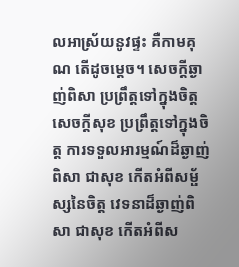លអាស្រ័យនូវផ្ទះ គឺកាមគុណ តើដូចម្ដេច។ សេចក្ដីឆ្ងាញ់ពិសា ប្រព្រឹត្តទៅក្នុងចិត្ត សេចក្ដីសុខ ប្រព្រឹត្តទៅក្នុងចិត្ត ការទទួលអារម្មណ៍ដ៏ឆ្ងាញ់ពិសា ជាសុខ កើតអំពីសម្ផ័ស្សនៃចិត្ត វេទនាដ៏ឆ្ងាញ់ពិសា ជាសុខ កើតអំពីស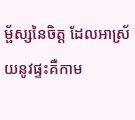ម្ផ័ស្សនៃចិត្ត ដែលអាស្រ័យនូវផ្ទះគឺកាម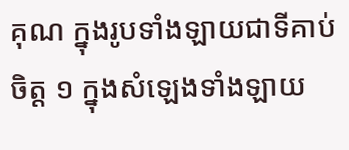គុណ ក្នុងរូបទាំងឡាយជាទីគាប់ចិត្ត ១ ក្នុងសំឡេងទាំងឡាយ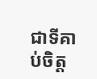ជាទីគាប់ចិត្ត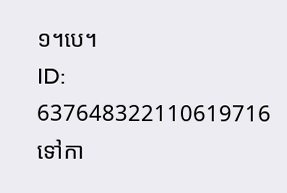១។បេ។
ID: 637648322110619716
ទៅកា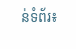ន់ទំព័រ៖